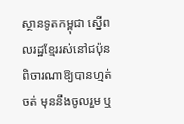ស្ថានទូតកម្ពុជា ស្នើពលរដ្ឋខ្មែររស់នៅជប៉ុន ពិចារណាឱ្យបានហ្មត់ចត់ មុននឹងចូលរួម ឬ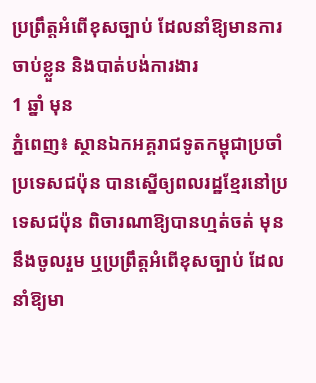ប្រព្រឹត្តអំពើខុសច្បាប់ ដែលនាំឱ្យមានការចាប់ខ្លួន និងបាត់បង់ការងារ
1 ឆ្នាំ មុន
ភ្នំពេញ៖ ស្ថានឯកអគ្គរាជទូតកម្ពុជាប្រចាំប្រទេសជប៉ុន បានស្នើឲ្យពលរដ្ឋខ្មែរនៅប្រទេសជប៉ុន ពិចារណាឱ្យបានហ្មត់ចត់ មុននឹងចូលរួម ឬប្រព្រឹត្តអំពើខុសច្បាប់ ដែលនាំឱ្យមា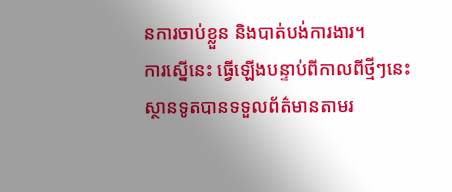នការចាប់ខ្លួន និងបាត់បង់ការងារ។
ការស្នើនេះ ធ្វើឡើងបន្ទាប់ពីកាលពីថ្មីៗនេះ ស្ថានទូតបានទទួលព័ត៌មានតាមរ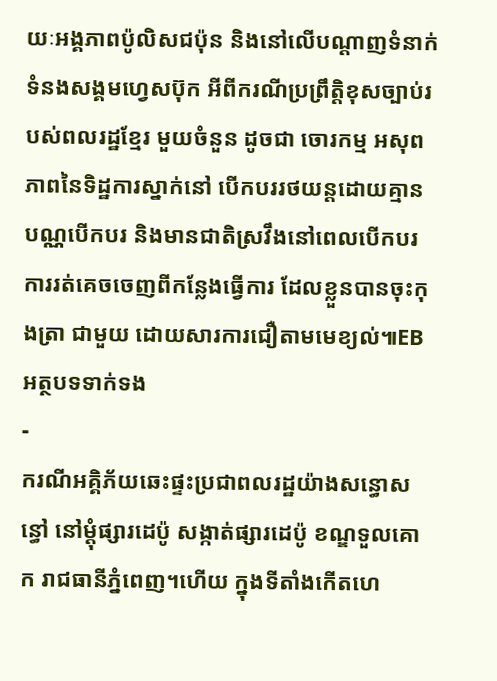យៈអង្គភាពប៉ូលិសជប៉ុន និងនៅលើបណ្ដាញទំនាក់ទំនងសង្គមហ្វេសប៊ុក អីពីករណីប្រព្រឹត្តិខុសច្បាប់របស់ពលរដ្ឋខ្មែរ មួយចំនួន ដូចជា ចោរកម្ម អសុពភាពនៃទិដ្ឋការស្នាក់នៅ បើកបររថយន្ដដោយគ្មានបណ្ណបើកបរ និងមានជាតិស្រវឹងនៅពេលបើកបរ ការរត់គេចចេញពីកន្លែងធ្វើការ ដែលខ្លួនបានចុះកុងត្រា ជាមួយ ដោយសារការជឿតាមមេខ្យល់៕EB
អត្ថបទទាក់ទង
-
ករណីអគ្គិភ័យឆេះផ្ទះប្រជាពលរដ្ឋយ៉ាងសន្ធោសន្ធៅ នៅម្ដុំផ្សារដេប៉ូ សង្កាត់ផ្សារដេប៉ូ ខណ្ឌទួលគោក រាជធានីភ្នំពេញ។ហើយ ក្នុងទីតាំងកើតហេ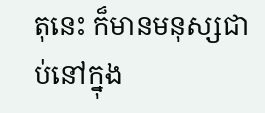តុនេះ ក៏មានមនុស្សជាប់នៅក្នុង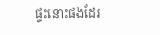ផ្ទះនោះផងដែរ